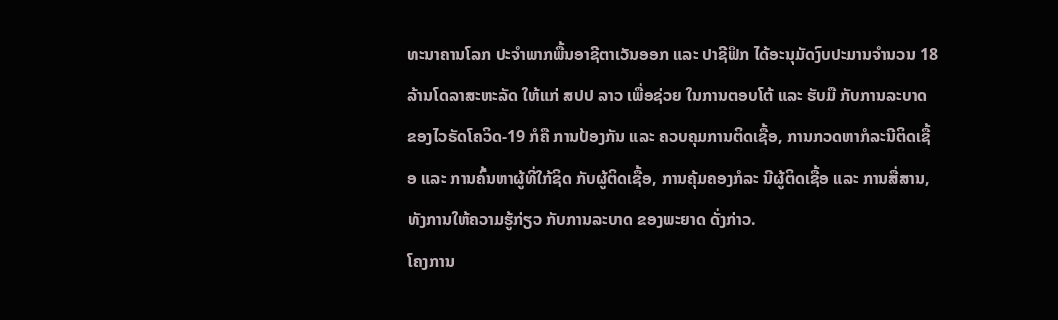ທະນາຄານໂລກ ປະຈໍາພາກພື້ນອາຊີຕາເວັນອອກ ແລະ ປາຊີຟິກ ໄດ້ອະນຸມັດງົບປະມານຈຳນວນ 18 ລ້ານໂດລາສະຫະລັດ ໃຫ້ແກ່ ສປປ ລາວ ເພື່ອຊ່ວຍ ໃນການຕອບໂຕ້ ແລະ ຮັບມື ກັບການລະບາດ ຂອງໄວຣັດໂຄວິດ-19 ກໍຄື ການປ້ອງກັນ ແລະ ຄວບຄຸມການຕິດເຊື້ອ, ການກວດຫາກໍລະນີຕິດເຊື້ອ ແລະ ການຄົ້ນຫາຜູ້ທີ່ໃກ້ຊິດ ກັບຜູ້ຕິດເຊື້ອ, ການຄຸ້ມຄອງກໍລະ ນີຜູ້ຕິດເຊື້ອ ແລະ ການສື່ສານ, ທັງການໃຫ້ຄວາມຮູ້ກ່ຽວ ກັບການລະບາດ ຂອງພະຍາດ ດັ່ງກ່າວ.
ໂຄງການ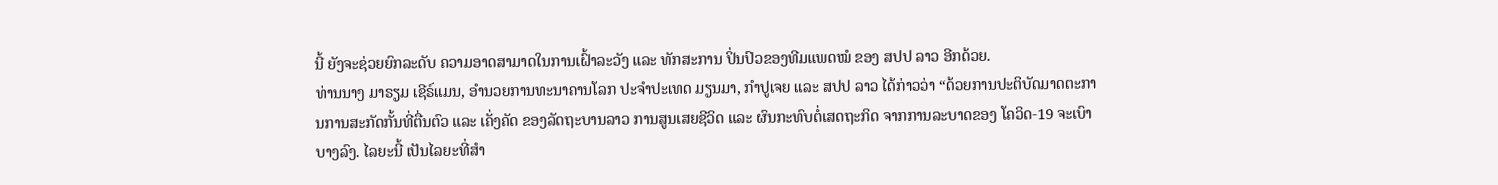ນີ້ ຍັງຈະຊ່ວຍຍົກລະດັບ ຄວາມອາດສາມາດໃນການເຝົ້າລະວັງ ແລະ ທັກສະການ ປິ່ນປົວຂອງທີມແພດໝໍ ຂອງ ສປປ ລາວ ອີກດ້ວຍ.
ທ່ານນາງ ມາຣຽມ ເຊີຣ໌ແມນ, ອຳນວຍການທະນາຄານໂລກ ປະຈໍາປະເທດ ມຽນມາ, ກໍາປູເຈຍ ແລະ ສປປ ລາວ ໄດ້ກ່າວວ່າ “ດ້ວຍການປະຕິບັດມາດຕະການການສະກັດກັ້ນທີ່ຕື່ນຕົວ ແລະ ເຄັ່ງຄັດ ຂອງລັດຖະບານລາວ ການສູນເສຍຊີວິດ ແລະ ຜົນກະທົບຕໍ່ເສດຖະກິດ ຈາກການລະບາດຂອງ ໂຄວິດ-19 ຈະເບົາບາງລົງ. ໄລຍະນີ້ ເປັນໄລຍະທີ່ສໍາ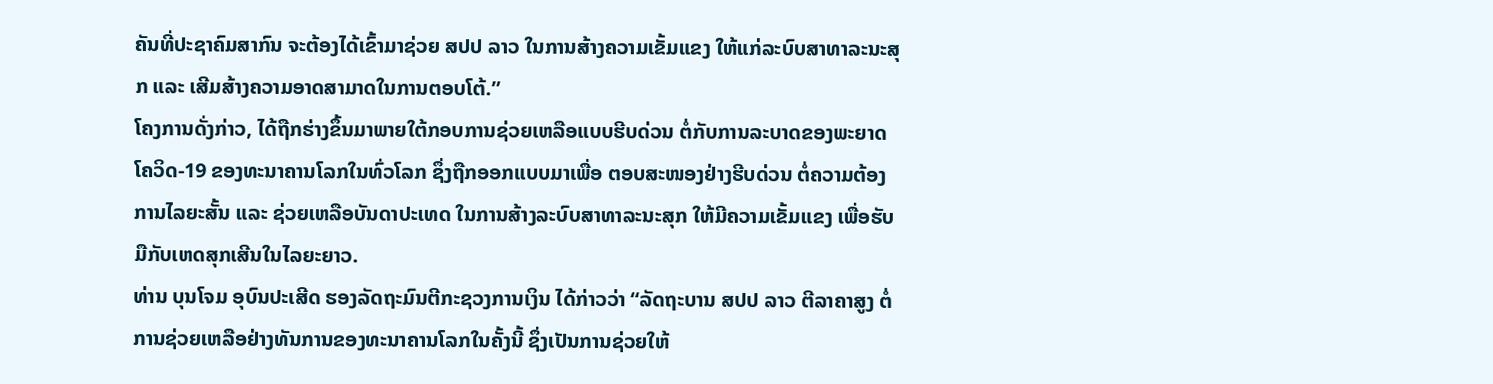ຄັນທີ່ປະຊາຄົມສາກົນ ຈະຕ້ອງໄດ້ເຂົ້າມາຊ່ວຍ ສປປ ລາວ ໃນການສ້າງຄວາມເຂັ້ມແຂງ ໃຫ້ແກ່ລະບົບສາທາລະນະສຸກ ແລະ ເສີມສ້າງຄວາມອາດສາມາດໃນການຕອບໂຕ້.”
ໂຄງການດັ່ງກ່າວ, ໄດ້ຖືກຮ່າງຂຶ້ນມາພາຍໃຕ້ກອບການຊ່ວຍເຫລືອແບບຮີບດ່ວນ ຕໍ່ກັບການລະບາດຂອງພະຍາດໂຄວິດ-19 ຂອງທະນາຄານໂລກໃນທົ່ວໂລກ ຊຶ່ງຖືກອອກແບບມາເພື່ອ ຕອບສະໜອງຢ່າງຮີບດ່ວນ ຕໍ່ຄວາມຕ້ອງການໄລຍະສັ້ນ ແລະ ຊ່ວຍເຫລືອບັນດາປະເທດ ໃນການສ້າງລະບົບສາທາລະນະສຸກ ໃຫ້ມີຄວາມເຂັ້ມແຂງ ເພື່ອຮັບມືກັບເຫດສຸກເສີນໃນໄລຍະຍາວ.
ທ່ານ ບຸນໂຈມ ອຸບົນປະເສີດ ຮອງລັດຖະມົນຕີກະຊວງການເງິນ ໄດ້ກ່າວວ່າ “ລັດຖະບານ ສປປ ລາວ ຕີລາຄາສູງ ຕໍ່ການຊ່ວຍເຫລືອຢ່າງທັນການຂອງທະນາຄານໂລກໃນຄັ້ງນີ້ ຊຶ່ງເປັນການຊ່ວຍໃຫ້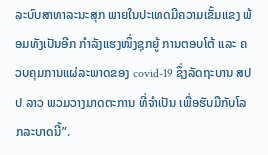ລະບົບສາທາລະນະສຸກ ພາຍໃນປະເທດມີຄວາມເຂັ້ມແຂງ ພ້ອມທັງເປັນອີກ ກຳລັງແຮງໜຶ່ງຊຸກຍູ້ ການຕອບໂຕ້ ແລະ ຄວບຄຸມການແຜ່ລະພາດຂອງ covid-19 ຊຶ່ງລັດຖະບານ ສປປ ລາວ ພວມວາງມາດຕະການ ທີ່ຈຳເປັນ ເພື່ອຮັບມືກັບໂລກລະບາດນີ້”.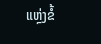ແຫຼ່ງຂໍ້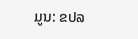ມູນ: ຂປລ